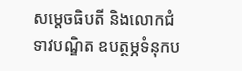សម្តេចធិបតី និងលោកជំទាវបណ្ឌិត ឧបត្ថម្ភទំនុកប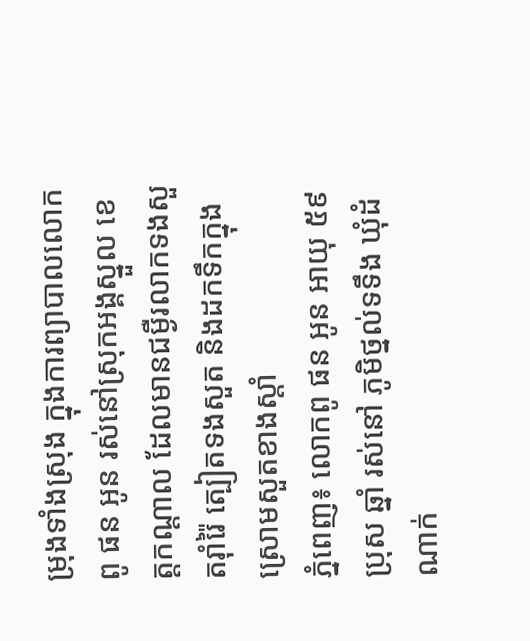ម្រុងទាំងស្រុង ក្នុងការព្យាបាលលោកពូ ផន អូន រស់នៅស្រុកអង្គស្នួល ខេត្តកណ្ដាល ដែលមានជម្ងឺរលាកទងសួតរ៉ាំរ៉ៃ ត្បៀតទងសួត និងដកទឹកក្នុងស្រោមសួតខាងស្តាំ
ភ្នំពេញ៖ លោកពូ ផន អូន អាយុ ៥៩ ប្រុស ឆ្នាំ រស់នៅ ភូមិថ្នល់ទទឹង ឃុំដំណាក់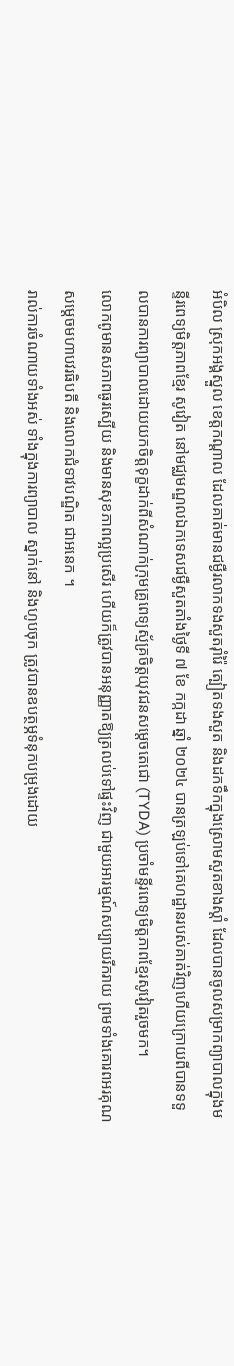អំបិល ស្រុកអង្គស្នួល ខេត្តកណ្ដាល ដែលគាត់មានជម្ងឺរលាកទងសួតរ៉ាំរ៉ៃ ត្បៀតទងសួត និងដកទឹកក្នុងស្រោមសួតខាងស្តាំ ដែលបានចូលសម្រាកព្យាបាលក្នុងមន្ទីរពេទ្យមិត្តភាពខ្មែរ សូវៀត នៅមជ្ឈមណ្ឌលឯកទេសជម្ងឺសួតតាំងថ្ងៃទី ៧ ខែ កក្កដា ឆ្នាំ ២០២៤ បានត្រឡប់ទៅគេហដ្ឋានរបស់គាត់វិញហើយក្រោយពីបានទទួលបានការព្យាបាលដោយយកចិត្តទុក្ខដាក់ពីសំណាក់ក្រុមគ្រូពេទ្យស្ម័គ្រចិត្តយុវជនសម្តេចតេជោ (TYDA) ប្រចាំមន្ទីរពេទ្យមិត្តភាពខ្មែរសូវៀតរួចមក។
លោកពូមានសភាពធូរស្បើយ និងមានសុខភាពល្អប្រសើរ ហើយក៏ត្រូវបានអនុញ្ញាតឱ្យត្រលប់ទៅផ្ទះវិញ ជាមួយអារម្មណ៍សប្បាយរីករាយ ព្រមទាំងគោរពអរគុណសម្តេចមហាបវរធិបតី និងលោកជំទាវបណ្ឌិត ជាអនេក ។
រាល់ការចំណាយទាំងអស់ ទាំងក្នុងការព្យាបាល ស្នាក់នៅ និងហូបចុក ត្រូវបានឧបត្ថម្ភទំនុកបម្រុងដោយ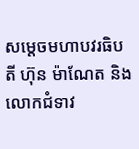សម្តេចមហាបវរធិបតី ហ៊ុន ម៉ាណែត និងលោកជំទាវ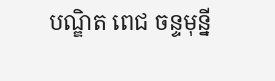បណ្ឌិត ពេជ ចន្ទមុន្នី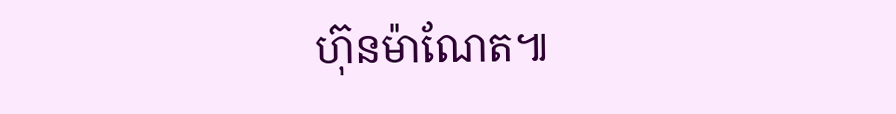ហ៊ុនម៉ាណែត៕